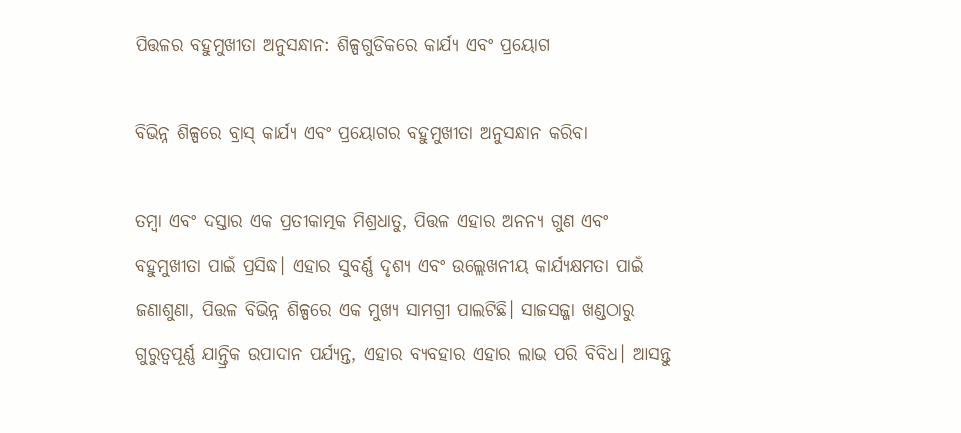ପିତ୍ତଳର ବହୁମୁଖୀତା ଅନୁସନ୍ଧାନ: ଶିଳ୍ପଗୁଡିକରେ କାର୍ଯ୍ୟ ଏବଂ ପ୍ରୟୋଗ

ବିଭିନ୍ନ ଶିଳ୍ପରେ ବ୍ରାସ୍ କାର୍ଯ୍ୟ ଏବଂ ପ୍ରୟୋଗର ବହୁମୁଖୀତା ଅନୁସନ୍ଧାନ କରିବା

ତମ୍ବା ଏବଂ ଦସ୍ତାର ଏକ ପ୍ରତୀକାତ୍ମକ ମିଶ୍ରଧାତୁ, ପିତ୍ତଳ ଏହାର ଅନନ୍ୟ ଗୁଣ ଏବଂ ବହୁମୁଖୀତା ପାଇଁ ପ୍ରସିଦ୍ଧ। ଏହାର ସୁବର୍ଣ୍ଣ ଦୃଶ୍ୟ ଏବଂ ଉଲ୍ଲେଖନୀୟ କାର୍ଯ୍ୟକ୍ଷମତା ପାଇଁ ଜଣାଶୁଣା, ପିତ୍ତଳ ବିଭିନ୍ନ ଶିଳ୍ପରେ ଏକ ମୁଖ୍ୟ ସାମଗ୍ରୀ ପାଲଟିଛି। ସାଜସଜ୍ଜା ଖଣ୍ଡଠାରୁ ଗୁରୁତ୍ୱପୂର୍ଣ୍ଣ ଯାନ୍ତ୍ରିକ ଉପାଦାନ ପର୍ଯ୍ୟନ୍ତ, ଏହାର ବ୍ୟବହାର ଏହାର ଲାଭ ପରି ବିବିଧ। ଆସନ୍ତୁ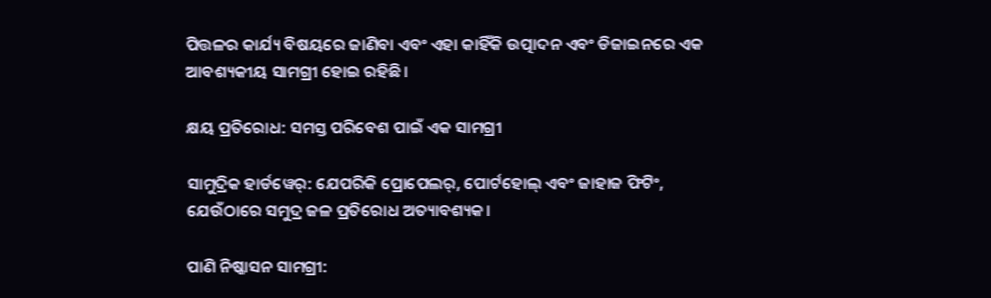ପିତ୍ତଳର କାର୍ଯ୍ୟ ବିଷୟରେ ଜାଣିବା ଏବଂ ଏହା କାହିଁକି ଉତ୍ପାଦନ ଏବଂ ଡିଜାଇନରେ ଏକ ଆବଶ୍ୟକୀୟ ସାମଗ୍ରୀ ହୋଇ ରହିଛି।

କ୍ଷୟ ପ୍ରତିରୋଧ: ସମସ୍ତ ପରିବେଶ ପାଇଁ ଏକ ସାମଗ୍ରୀ

ସାମୁଦ୍ରିକ ହାର୍ଡୱେର୍: ଯେପରିକି ପ୍ରୋପେଲର୍, ପୋର୍ଟହୋଲ୍ ଏବଂ ଜାହାଜ ଫିଟିଂ, ଯେଉଁଠାରେ ସମୁଦ୍ର ଜଳ ପ୍ରତିରୋଧ ଅତ୍ୟାବଶ୍ୟକ।

ପାଣି ନିଷ୍କାସନ ସାମଗ୍ରୀ: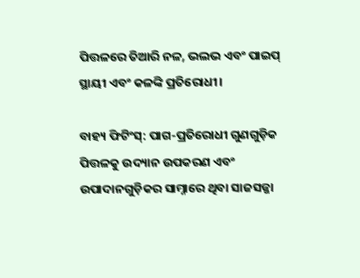ପିତ୍ତଳରେ ତିଆରି ନଳ, ଭଲଭ ଏବଂ ପାଇପ୍ ସ୍ଥାୟୀ ଏବଂ କଳଙ୍କି ପ୍ରତିରୋଧୀ।

ବାହ୍ୟ ଫିଟିଂସ୍: ପାଗ-ପ୍ରତିରୋଧୀ ଗୁଣଗୁଡ଼ିକ ପିତ୍ତଳକୁ ଉଦ୍ୟାନ ଉପକରଣ ଏବଂ ଉପାଦାନଗୁଡ଼ିକର ସାମ୍ନାରେ ଥିବା ସାଜସଜ୍ଜା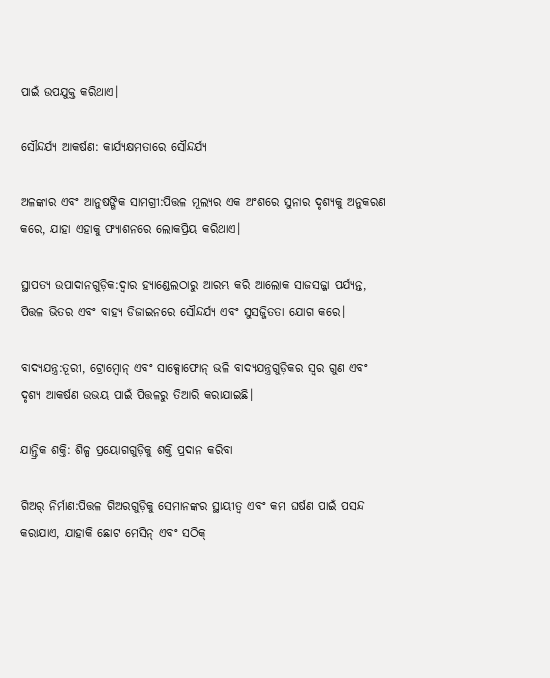ପାଇଁ ଉପଯୁକ୍ତ କରିଥାଏ।

ସୌନ୍ଦର୍ଯ୍ୟ ଆକର୍ଷଣ: କାର୍ଯ୍ୟକ୍ଷମତାରେ ସୌନ୍ଦର୍ଯ୍ୟ

ଅଳଙ୍କାର ଏବଂ ଆନୁଷଙ୍ଗିକ ସାମଗ୍ରୀ:ପିତ୍ତଳ ମୂଲ୍ୟର ଏକ ଅଂଶରେ ସୁନାର ଦୃଶ୍ୟକୁ ଅନୁକରଣ କରେ, ଯାହା ଏହାକୁ ଫ୍ୟାଶନରେ ଲୋକପ୍ରିୟ କରିଥାଏ।

ସ୍ଥାପତ୍ୟ ଉପାଦାନଗୁଡ଼ିକ:ଦ୍ୱାର ହ୍ୟାଣ୍ଡେଲଠାରୁ ଆରମ୍ଭ କରି ଆଲୋକ ସାଜସଜ୍ଜା ପର୍ଯ୍ୟନ୍ତ, ପିତ୍ତଳ ଭିତର ଏବଂ ବାହ୍ୟ ଡିଜାଇନରେ ସୌନ୍ଦର୍ଯ୍ୟ ଏବଂ ସୁସଜ୍ଜିତତା ଯୋଗ କରେ।

ବାଦ୍ୟଯନ୍ତ୍ର:ତୂରୀ, ଟ୍ରୋମ୍ବୋନ୍ ଏବଂ ସାକ୍ସୋଫୋନ୍ ଭଳି ବାଦ୍ୟଯନ୍ତ୍ରଗୁଡ଼ିକର ସ୍ୱର ଗୁଣ ଏବଂ ଦୃଶ୍ୟ ଆକର୍ଷଣ ଉଭୟ ପାଇଁ ପିତ୍ତଳରୁ ତିଆରି କରାଯାଇଛି।

ଯାନ୍ତ୍ରିକ ଶକ୍ତି: ଶିଳ୍ପ ପ୍ରୟୋଗଗୁଡ଼ିକୁ ଶକ୍ତି ପ୍ରଦାନ କରିବା

ଗିଅର୍ ନିର୍ମାଣ:ପିତ୍ତଳ ଗିଅରଗୁଡ଼ିକୁ ସେମାନଙ୍କର ସ୍ଥାୟୀତ୍ୱ ଏବଂ କମ ଘର୍ଷଣ ପାଇଁ ପସନ୍ଦ କରାଯାଏ, ଯାହାକି ଛୋଟ ମେସିନ୍ ଏବଂ ସଠିକ୍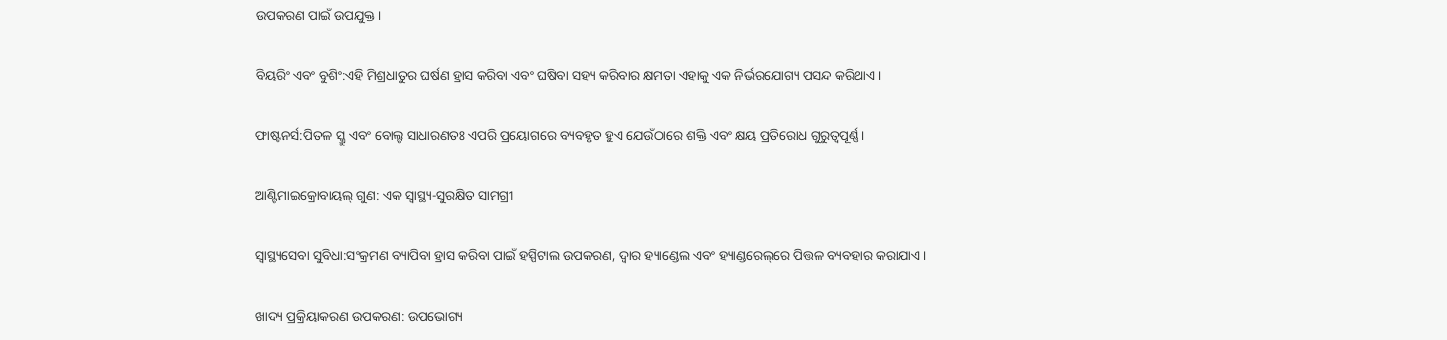ଉପକରଣ ପାଇଁ ଉପଯୁକ୍ତ।

ବିୟରିଂ ଏବଂ ବୁଶିଂ:ଏହି ମିଶ୍ରଧାତୁର ଘର୍ଷଣ ହ୍ରାସ କରିବା ଏବଂ ଘଷିବା ସହ୍ୟ କରିବାର କ୍ଷମତା ଏହାକୁ ଏକ ନିର୍ଭରଯୋଗ୍ୟ ପସନ୍ଦ କରିଥାଏ।

ଫାଷ୍ଟନର୍ସ:ପିତଳ ସ୍କ୍ରୁ ଏବଂ ବୋଲ୍ଟ ସାଧାରଣତଃ ଏପରି ପ୍ରୟୋଗରେ ବ୍ୟବହୃତ ହୁଏ ଯେଉଁଠାରେ ଶକ୍ତି ଏବଂ କ୍ଷୟ ପ୍ରତିରୋଧ ଗୁରୁତ୍ୱପୂର୍ଣ୍ଣ।

ଆଣ୍ଟିମାଇକ୍ରୋବାୟଲ୍ ଗୁଣ: ଏକ ସ୍ୱାସ୍ଥ୍ୟ-ସୁରକ୍ଷିତ ସାମଗ୍ରୀ

ସ୍ୱାସ୍ଥ୍ୟସେବା ସୁବିଧା:ସଂକ୍ରମଣ ବ୍ୟାପିବା ହ୍ରାସ କରିବା ପାଇଁ ହସ୍ପିଟାଲ ଉପକରଣ, ଦ୍ୱାର ହ୍ୟାଣ୍ଡେଲ ଏବଂ ହ୍ୟାଣ୍ଡରେଲ୍‌ରେ ପିତ୍ତଳ ବ୍ୟବହାର କରାଯାଏ।

ଖାଦ୍ୟ ପ୍ରକ୍ରିୟାକରଣ ଉପକରଣ: ଉପଭୋଗ୍ୟ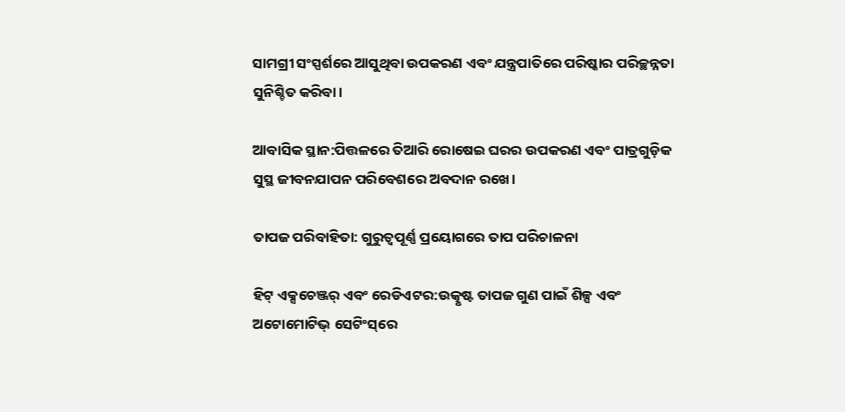ସାମଗ୍ରୀ ସଂସ୍ପର୍ଶରେ ଆସୁଥିବା ଉପକରଣ ଏବଂ ଯନ୍ତ୍ରପାତିରେ ପରିଷ୍କାର ପରିଚ୍ଛନ୍ନତା ସୁନିଶ୍ଚିତ କରିବା।

ଆବାସିକ ସ୍ଥାନ:ପିତ୍ତଳରେ ତିଆରି ରୋଷେଇ ଘରର ଉପକରଣ ଏବଂ ପାତ୍ରଗୁଡ଼ିକ ସୁସ୍ଥ ଜୀବନଯାପନ ପରିବେଶରେ ଅବଦାନ ରଖେ।

ତାପଜ ପରିବାହିତା: ଗୁରୁତ୍ୱପୂର୍ଣ୍ଣ ପ୍ରୟୋଗରେ ତାପ ପରିଚାଳନା

ହିଟ୍ ଏକ୍ସଚେଞ୍ଜର୍ ଏବଂ ରେଡିଏଟର:ଉତ୍କୃଷ୍ଟ ତାପଜ ଗୁଣ ପାଇଁ ଶିଳ୍ପ ଏବଂ ଅଟୋମୋଟିଭ୍ ସେଟିଂସ୍‌ରେ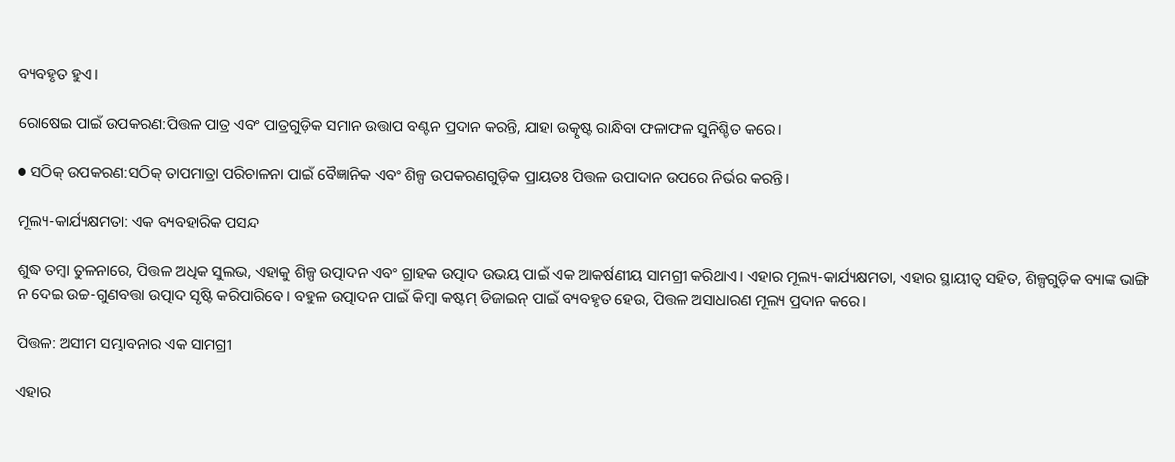ବ୍ୟବହୃତ ହୁଏ।

ରୋଷେଇ ପାଇଁ ଉପକରଣ:ପିତ୍ତଳ ପାତ୍ର ଏବଂ ପାତ୍ରଗୁଡ଼ିକ ସମାନ ଉତ୍ତାପ ବଣ୍ଟନ ପ୍ରଦାନ କରନ୍ତି, ଯାହା ଉତ୍କୃଷ୍ଟ ରାନ୍ଧିବା ଫଳାଫଳ ସୁନିଶ୍ଚିତ କରେ।

● ସଠିକ୍ ଉପକରଣ:ସଠିକ୍ ତାପମାତ୍ରା ପରିଚାଳନା ପାଇଁ ବୈଜ୍ଞାନିକ ଏବଂ ଶିଳ୍ପ ଉପକରଣଗୁଡ଼ିକ ପ୍ରାୟତଃ ପିତ୍ତଳ ଉପାଦାନ ଉପରେ ନିର୍ଭର କରନ୍ତି।

ମୂଲ୍ୟ-କାର୍ଯ୍ୟକ୍ଷମତା: ଏକ ବ୍ୟବହାରିକ ପସନ୍ଦ

ଶୁଦ୍ଧ ତମ୍ବା ତୁଳନାରେ, ପିତ୍ତଳ ଅଧିକ ସୁଲଭ, ଏହାକୁ ଶିଳ୍ପ ଉତ୍ପାଦନ ଏବଂ ଗ୍ରାହକ ଉତ୍ପାଦ ଉଭୟ ପାଇଁ ଏକ ଆକର୍ଷଣୀୟ ସାମଗ୍ରୀ କରିଥାଏ। ଏହାର ମୂଲ୍ୟ-କାର୍ଯ୍ୟକ୍ଷମତା, ଏହାର ସ୍ଥାୟୀତ୍ୱ ସହିତ, ଶିଳ୍ପଗୁଡ଼ିକ ବ୍ୟାଙ୍କ ଭାଙ୍ଗି ନ ଦେଇ ଉଚ୍ଚ-ଗୁଣବତ୍ତା ଉତ୍ପାଦ ସୃଷ୍ଟି କରିପାରିବେ। ବହୁଳ ଉତ୍ପାଦନ ପାଇଁ କିମ୍ବା କଷ୍ଟମ୍ ଡିଜାଇନ୍ ପାଇଁ ବ୍ୟବହୃତ ହେଉ, ପିତ୍ତଳ ଅସାଧାରଣ ମୂଲ୍ୟ ପ୍ରଦାନ କରେ।

ପିତ୍ତଳ: ଅସୀମ ସମ୍ଭାବନାର ଏକ ସାମଗ୍ରୀ

ଏହାର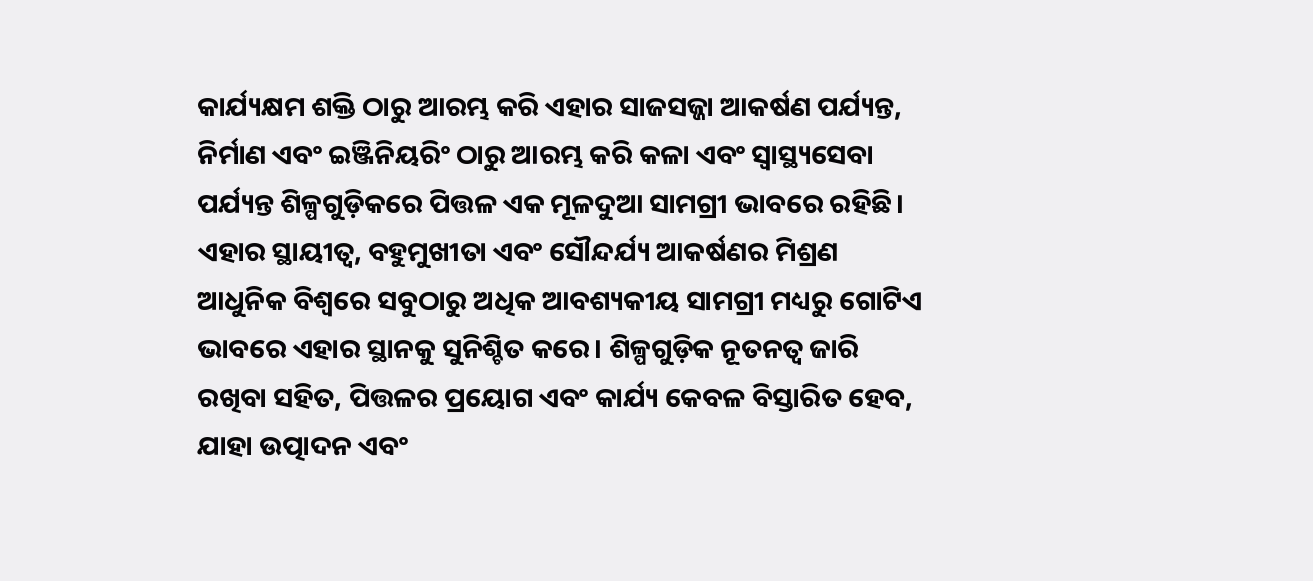କାର୍ଯ୍ୟକ୍ଷମ ଶକ୍ତି ଠାରୁ ଆରମ୍ଭ କରି ଏହାର ସାଜସଜ୍ଜା ଆକର୍ଷଣ ପର୍ଯ୍ୟନ୍ତ, ନିର୍ମାଣ ଏବଂ ଇଞ୍ଜିନିୟରିଂ ଠାରୁ ଆରମ୍ଭ କରି କଳା ଏବଂ ସ୍ୱାସ୍ଥ୍ୟସେବା ପର୍ଯ୍ୟନ୍ତ ଶିଳ୍ପଗୁଡ଼ିକରେ ପିତ୍ତଳ ଏକ ମୂଳଦୁଆ ସାମଗ୍ରୀ ଭାବରେ ରହିଛି। ଏହାର ସ୍ଥାୟୀତ୍ୱ, ବହୁମୁଖୀତା ଏବଂ ସୌନ୍ଦର୍ଯ୍ୟ ଆକର୍ଷଣର ମିଶ୍ରଣ ଆଧୁନିକ ବିଶ୍ୱରେ ସବୁଠାରୁ ଅଧିକ ଆବଶ୍ୟକୀୟ ସାମଗ୍ରୀ ମଧ୍ୟରୁ ଗୋଟିଏ ଭାବରେ ଏହାର ସ୍ଥାନକୁ ସୁନିଶ୍ଚିତ କରେ। ଶିଳ୍ପଗୁଡ଼ିକ ନୂତନତ୍ୱ ଜାରି ରଖିବା ସହିତ, ପିତ୍ତଳର ପ୍ରୟୋଗ ଏବଂ କାର୍ଯ୍ୟ କେବଳ ବିସ୍ତାରିତ ହେବ, ଯାହା ଉତ୍ପାଦନ ଏବଂ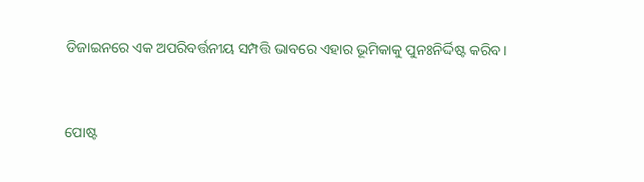ଡିଜାଇନରେ ଏକ ଅପରିବର୍ତ୍ତନୀୟ ସମ୍ପତ୍ତି ଭାବରେ ଏହାର ଭୂମିକାକୁ ପୁନଃନିର୍ଦ୍ଦିଷ୍ଟ କରିବ।


ପୋଷ୍ଟ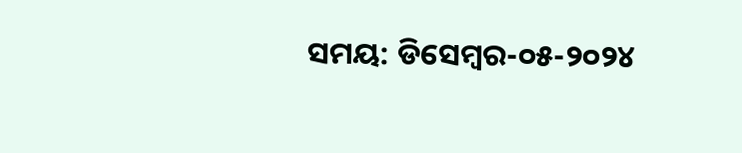ସମୟ: ଡିସେମ୍ବର-୦୫-୨୦୨୪